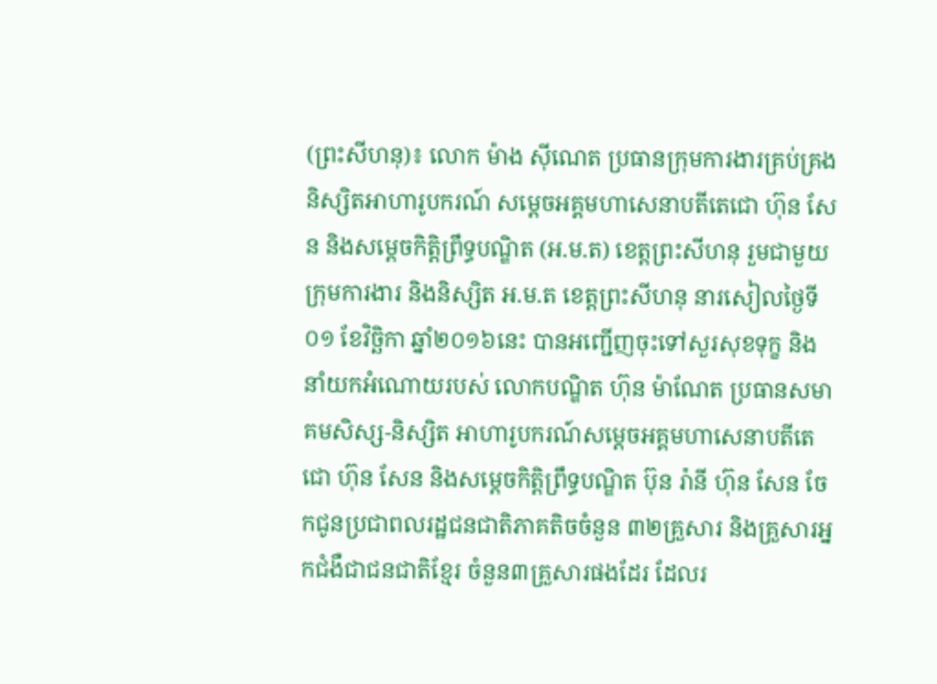(ព្រះសីហនុ)៖ លោក ម៉ាង ស៊ីណេត ប្រធានក្រុមការងារគ្រប់គ្រងនិស្សិតអាហារូបករណ៍ សម្ដេចអគ្គមហាសេនាបតីតេជោ ហ៊ុន សែន និងសម្ដេចកិត្តិព្រឹទ្ធបណ្ឌិត (អ.ម.ត) ខេត្តព្រះសីហនុ រួមជាមួយក្រុមការងារ និងនិស្សិត អ.ម.ត ខេត្តព្រះសីហនុ នារសៀលថ្ងៃទី០១ ខែវិច្ឆិកា ឆ្នាំ២០១៦នេះ បានអញ្ជើញចុះទៅសួរសុខទុក្ខ និងនាំយកអំណោយរបស់ លោកបណ្ឌិត ហ៊ុន ម៉ាណែត ប្រធានសមាគមសិស្ស-និស្សិត អាហារូបករណ៍សម្ដេចអគ្គមហាសេនាបតីតេជោ ហ៊ុន សែន និងសម្ដេចកិត្តិព្រឹទ្ធបណ្ឌិត ប៊ុន រ៉ានី ហ៊ុន សែន ចែកជូនប្រជាពលរដ្ឋជនជាតិភាគតិចចំនួន ៣២គ្រួសារ និងគ្រួសារអ្នកជំងឺជាជនជាតិខ្មែរ ចំនួន៣គ្រួសារផងដែរ ដែលរ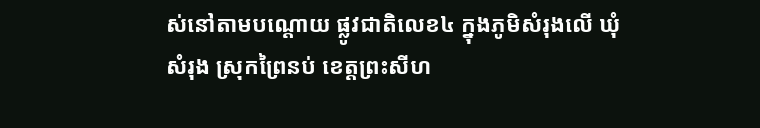ស់នៅតាមបណ្តោយ ផ្លូវជាតិលេខ៤ ក្នុងភូមិសំរុងលើ ឃុំសំរុង ស្រុកព្រៃនប់ ខេត្តព្រះសីហ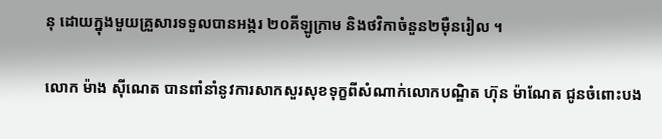នុ ដោយក្នុងមួយគ្រួសារទទួលបានអង្ករ ២០គីឡូក្រាម និងថវិកាចំនួន២ម៉ឺនរៀល ។

លោក ម៉ាង ស៊ីណេត បានពាំនាំនូវការសាកសួរសុខទុក្ខពីសំណាក់លោកបណ្ឌិត ហ៊ុន ម៉ាណែត ជូនចំពោះបង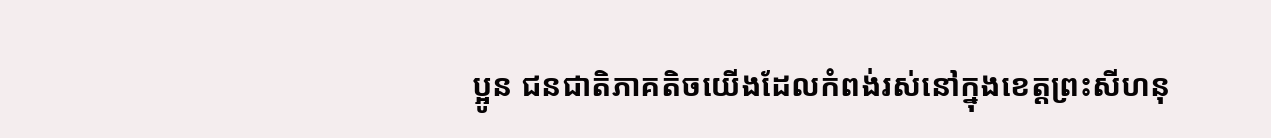ប្អូន ជនជាតិភាគតិចយើងដែលកំពង់រស់នៅក្នុងខេត្តព្រះសីហនុ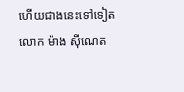ហើយជាងនេះទៅទៀត លោក ម៉ាង ស៊ីណេត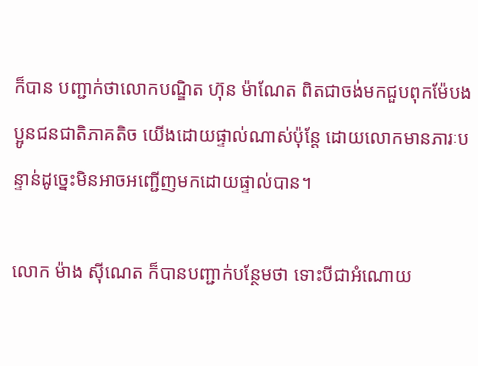ក៏បាន បញ្ជាក់ថាលោកបណ្ឌិត ហ៊ុន ម៉ាណែត ពិតជាចង់មកជួបពុកម៉ែបងប្អូនជនជាតិភាគតិច យើងដោយផ្ទាល់ណាស់ប៉ុន្តែ ដោយលោកមានភារៈបន្ទាន់ដូច្នេះមិនអាចអញ្ជើញមកដោយផ្ទាល់បាន។

លោក ម៉ាង ស៊ីណេត ក៏បានបញ្ជាក់បន្ថែមថា ទោះបីជាអំណោយ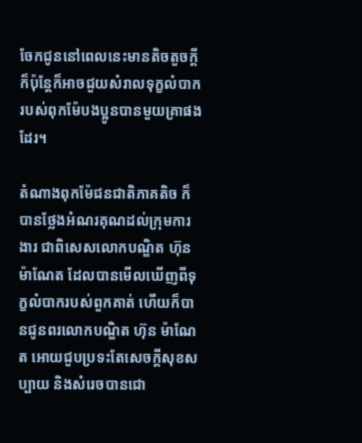ចែកជូននៅពេលនេះមានតិចតួចក្តី ក៏ប៉ុន្តែក៏អាចជួយសំរាលទុក្ខលំបាក របស់ពុកម៉ែបងប្អូនបានមួយគ្រាផងដែរ។

តំណាងពុកម៉ែជនជាតិភាគតិច ក៏បានថ្លែងអំណរគុណដល់ក្រុមការងារ ជាពិសេសលោកបណ្ឌិត ហ៊ុន ម៉ាណែត ដែលបានមើលឃើញពីទុក្ខលំបាករបស់ពួកគាត់ ហើយក៏បានជូនពរលោកបណ្ឌិត ហ៊ុន ម៉ាណែត អោយជួបប្រទះតែសេចក្តីសុខសប្បាយ និងសំរេចបានជោ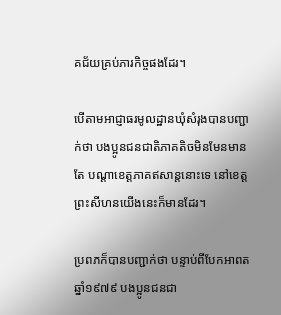គជ័យគ្រប់ភារកិច្ចផងដែរ។

បើតាមអាជ្ញាធរមូលដ្ឋានឃុំសំរុងបានបញ្ជាក់ថា បងប្អូនជនជាតិភាគតិចមិនមែនមានតែ បណ្តាខេត្តភាគឥសាន្តនោះទេ នៅខេត្តព្រះសីហនយើងនេះក៏មានដែរ។

ប្រពភក៏បានបញ្ជាក់ថា បន្ទាប់ពីបែកអាពតឆ្នាំ១៩៧៩ បងប្អូនជនជា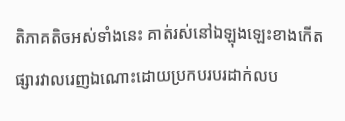តិភាគតិចអស់ទាំងនេះ គាត់រស់នៅឯឡុងឡេះខាងកើត ផ្សារវាលរេញឯណោះដោយប្រកបរបរដាក់លប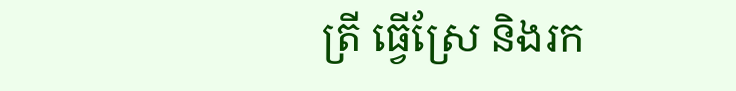ត្រី ធ្វើស្រែ និងរក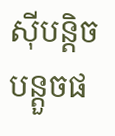ស៊ីបន្តិចបន្តួចផ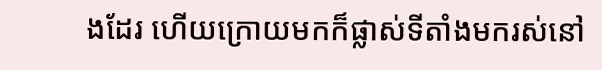ងដែរ ហើយក្រោយមកក៏ផ្លាស់ទីតាំងមករស់នៅ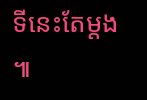ទីនេះតែម្តង ៕